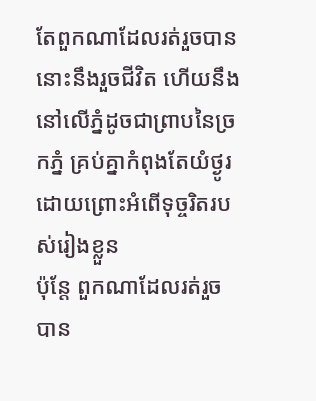តែពួកណាដែលរត់រួចបាន នោះនឹងរួចជីវិត ហើយនឹងនៅលើភ្នំដូចជាព្រាបនៃច្រកភ្នំ គ្រប់គ្នាកំពុងតែយំថ្ងូរ ដោយព្រោះអំពើទុច្ចរិតរបស់រៀងខ្លួន
ប៉ុន្តែ ពួកណាដែលរត់រួចបាន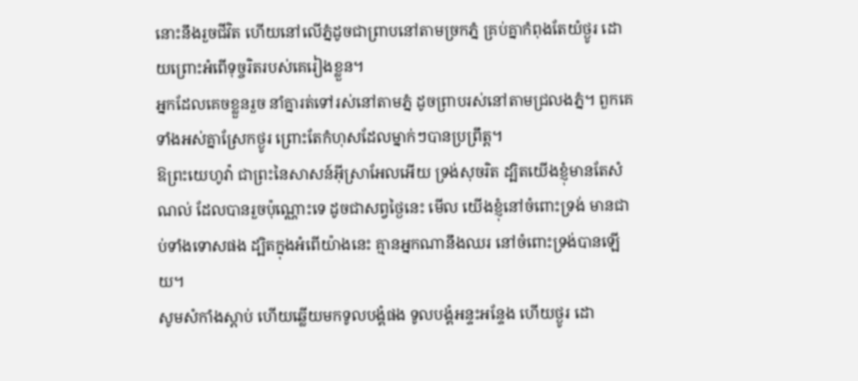នោះនឹងរួចជីវិត ហើយនៅលើភ្នំដូចជាព្រាបនៅតាមច្រកភ្នំ គ្រប់គ្នាកំពុងតែយំថ្ងូរ ដោយព្រោះអំពើទុច្ចរិតរបស់គេរៀងខ្លួន។
អ្នកដែលគេចខ្លួនរួច នាំគ្នារត់ទៅរស់នៅតាមភ្នំ ដូចព្រាបរស់នៅតាមជ្រលងភ្នំ។ ពួកគេទាំងអស់គ្នាស្រែកថ្ងូរ ព្រោះតែកំហុសដែលម្នាក់ៗបានប្រព្រឹត្ត។
ឱព្រះយេហូវ៉ា ជាព្រះនៃសាសន៍អ៊ីស្រាអែលអើយ ទ្រង់សុចរិត ដ្បិតយើងខ្ញុំមានតែសំណល់ ដែលបានរួចប៉ុណ្ណោះទេ ដូចជាសព្វថ្ងៃនេះ មើល យើងខ្ញុំនៅចំពោះទ្រង់ មានជាប់ទាំងទោសផង ដ្បិតក្នុងអំពើយ៉ាងនេះ គ្មានអ្នកណានឹងឈរ នៅចំពោះទ្រង់បានឡើយ។
សូមសំកាំងស្តាប់ ហើយឆ្លើយមកទូលបង្គំផង ទូលបង្គំអន្ទះអន្ទែង ហើយថ្ងូរ ដោ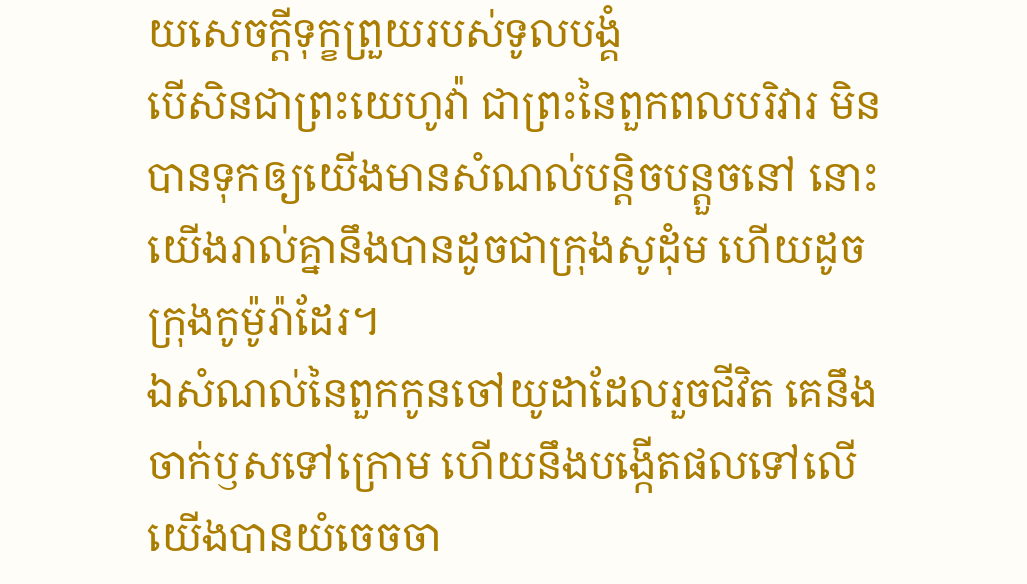យសេចក្ដីទុក្ខព្រួយរបស់ទូលបង្គំ
បើសិនជាព្រះយេហូវ៉ា ជាព្រះនៃពួកពលបរិវារ មិនបានទុកឲ្យយើងមានសំណល់បន្តិចបន្តួចនៅ នោះយើងរាល់គ្នានឹងបានដូចជាក្រុងសូដុំម ហើយដូចក្រុងកូម៉ូរ៉ាដែរ។
ឯសំណល់នៃពួកកូនចៅយូដាដែលរួចជីវិត គេនឹងចាក់ឫសទៅក្រោម ហើយនឹងបង្កើតផលទៅលើ
យើងបានយំចេចចា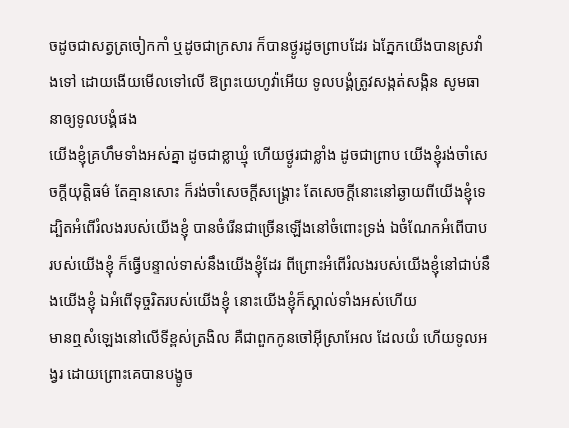ចដូចជាសត្វត្រចៀកកាំ ឬដូចជាក្រសារ ក៏បានថ្ងូរដូចព្រាបដែរ ឯភ្នែកយើងបានស្រវាំងទៅ ដោយងើយមើលទៅលើ ឱព្រះយេហូវ៉ាអើយ ទូលបង្គំត្រូវសង្កត់សង្កិន សូមធានាឲ្យទូលបង្គំផង
យើងខ្ញុំគ្រហឹមទាំងអស់គ្នា ដូចជាខ្លាឃ្មុំ ហើយថ្ងូរជាខ្លាំង ដូចជាព្រាប យើងខ្ញុំរង់ចាំសេចក្ដីយុត្តិធម៌ តែគ្មានសោះ ក៏រង់ចាំសេចក្ដីសង្គ្រោះ តែសេចក្ដីនោះនៅឆ្ងាយពីយើងខ្ញុំទេ
ដ្បិតអំពើរំលងរបស់យើងខ្ញុំ បានចំរើនជាច្រើនឡើងនៅចំពោះទ្រង់ ឯចំណែកអំពើបាបរបស់យើងខ្ញុំ ក៏ធ្វើបន្ទាល់ទាស់នឹងយើងខ្ញុំដែរ ពីព្រោះអំពើរំលងរបស់យើងខ្ញុំនៅជាប់នឹងយើងខ្ញុំ ឯអំពើទុច្ចរិតរបស់យើងខ្ញុំ នោះយើងខ្ញុំក៏ស្គាល់ទាំងអស់ហើយ
មានឮសំឡេងនៅលើទីខ្ពស់ត្រងិល គឺជាពួកកូនចៅអ៊ីស្រាអែល ដែលយំ ហើយទូលអង្វរ ដោយព្រោះគេបានបង្ខូច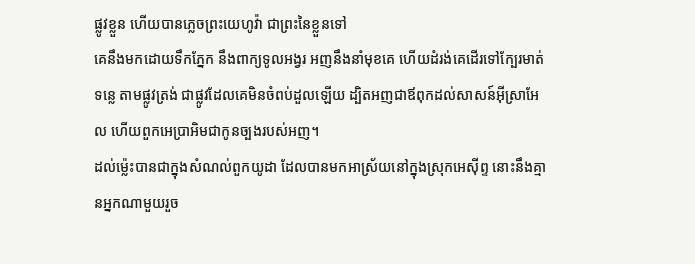ផ្លូវខ្លួន ហើយបានភ្លេចព្រះយេហូវ៉ា ជាព្រះនៃខ្លួនទៅ
គេនឹងមកដោយទឹកភ្នែក នឹងពាក្យទូលអង្វរ អញនឹងនាំមុខគេ ហើយដំរង់គេដើរទៅក្បែរមាត់ទន្លេ តាមផ្លូវត្រង់ ជាផ្លូវដែលគេមិនចំពប់ដួលឡើយ ដ្បិតអញជាឪពុកដល់សាសន៍អ៊ីស្រាអែល ហើយពួកអេប្រាអិមជាកូនច្បងរបស់អញ។
ដល់ម៉្លេះបានជាក្នុងសំណល់ពួកយូដា ដែលបានមកអាស្រ័យនៅក្នុងស្រុកអេស៊ីព្ទ នោះនឹងគ្មានអ្នកណាមួយរួច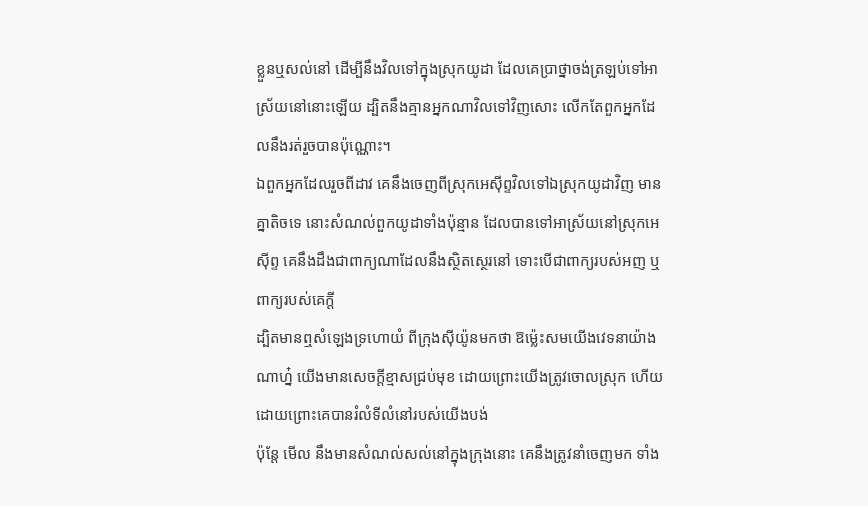ខ្លួនឬសល់នៅ ដើម្បីនឹងវិលទៅក្នុងស្រុកយូដា ដែលគេប្រាថ្នាចង់ត្រឡប់ទៅអាស្រ័យនៅនោះឡើយ ដ្បិតនឹងគ្មានអ្នកណាវិលទៅវិញសោះ លើកតែពួកអ្នកដែលនឹងរត់រួចបានប៉ុណ្ណោះ។
ឯពួកអ្នកដែលរួចពីដាវ គេនឹងចេញពីស្រុកអេស៊ីព្ទវិលទៅឯស្រុកយូដាវិញ មានគ្នាតិចទេ នោះសំណល់ពួកយូដាទាំងប៉ុន្មាន ដែលបានទៅអាស្រ័យនៅស្រុកអេស៊ីព្ទ គេនឹងដឹងជាពាក្យណាដែលនឹងស្ថិតស្ថេរនៅ ទោះបើជាពាក្យរបស់អញ ឬពាក្យរបស់គេក្តី
ដ្បិតមានឮសំឡេងទ្រហោយំ ពីក្រុងស៊ីយ៉ូនមកថា ឱម៉្លេះសមយើងវេទនាយ៉ាងណាហ្ន៎ យើងមានសេចក្ដីខ្មាសជ្រប់មុខ ដោយព្រោះយើងត្រូវចោលស្រុក ហើយដោយព្រោះគេបានរំលំទីលំនៅរបស់យើងបង់
ប៉ុន្តែ មើល នឹងមានសំណល់សល់នៅក្នុងក្រុងនោះ គេនឹងត្រូវនាំចេញមក ទាំង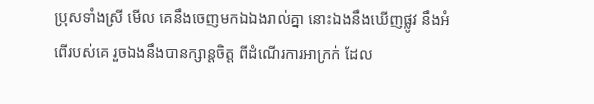ប្រុសទាំងស្រី មើល គេនឹងចេញមកឯឯងរាល់គ្នា នោះឯងនឹងឃើញផ្លូវ នឹងអំពើរបស់គេ រួចឯងនឹងបានក្សាន្តចិត្ត ពីដំណើរការអាក្រក់ ដែល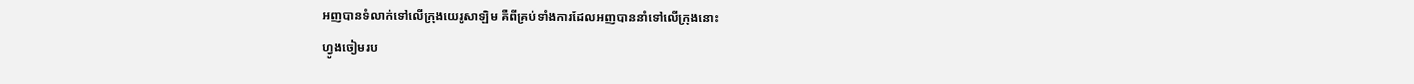អញបានទំលាក់ទៅលើក្រុងយេរូសាឡិម គឺពីគ្រប់ទាំងការដែលអញបាននាំទៅលើក្រុងនោះ
ហ្វូងចៀមរប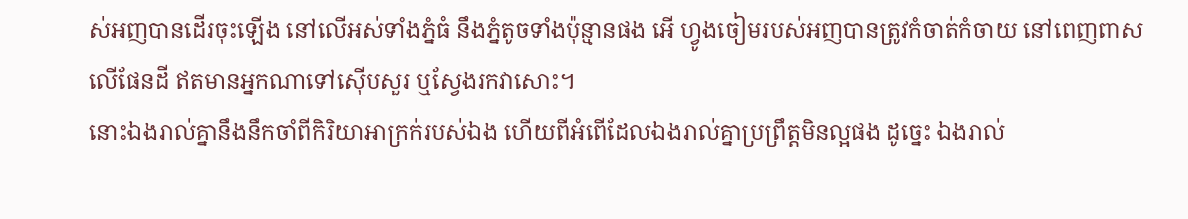ស់អញបានដើរចុះឡើង នៅលើអស់ទាំងភ្នំធំ នឹងភ្នំតូចទាំងប៉ុន្មានផង អើ ហ្វូងចៀមរបស់អញបានត្រូវកំចាត់កំចាយ នៅពេញពាសលើផែនដី ឥតមានអ្នកណាទៅស៊ើបសួរ ឬស្វែងរកវាសោះ។
នោះឯងរាល់គ្នានឹងនឹកចាំពីកិរិយាអាក្រក់របស់ឯង ហើយពីអំពើដែលឯងរាល់គ្នាប្រព្រឹត្តមិនល្អផង ដូច្នេះ ឯងរាល់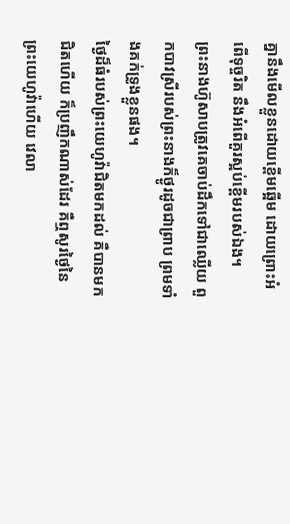គ្នានឹងមើលខ្លួនដោយខ្ពើមឆ្អើម ដោយព្រោះអំពើទុច្ចរិត នឹងអំពើគួរស្អប់ខ្ពើមរបស់ឯង។
ព្រះនាងហ៊ូសាបត្រូវគេចាប់ដឹកទៅជាឈ្លើយ ពួកបាវស្រីរបស់ព្រះនាងក៏ថ្ងូរដូចជាព្រាប ព្រមទាំងគក់ទ្រូងខ្លួនផង។
ថ្ងៃដ៏ធំរបស់ព្រះយេហូវ៉ាជិតមកដល់ គឺបានមកជិតហើយ ក៏ប្រញឹកណាស់ដែរ គឺឮសូរថ្ងៃនៃព្រះយេហូវ៉ាហើយ វេលា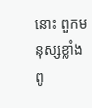នោះ ពួកមនុស្សខ្លាំងពូ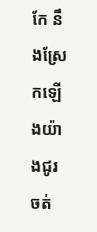កែ នឹងស្រែកឡើងយ៉ាងជូរចត់